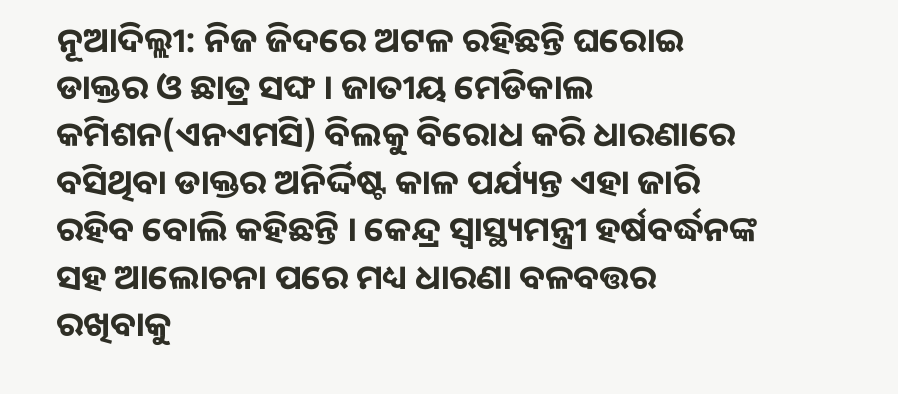ନୂଆଦିଲ୍ଲୀ: ନିଜ ଜିଦରେ ଅଟଳ ରହିଛନ୍ତି ଘରୋଇ ଡାକ୍ତର ଓ ଛାତ୍ର ସଙ୍ଘ । ଜାତୀୟ ମେଡିକାଲ କମିଶନ(ଏନଏମସି) ବିଲକୁ ବିରୋଧ କରି ଧାରଣାରେ ବସିଥିବା ଡାକ୍ତର ଅନିର୍ଦ୍ଦିଷ୍ଟ କାଳ ପର୍ଯ୍ୟନ୍ତ ଏହା ଜାରି ରହିବ ବୋଲି କହିଛନ୍ତି । କେନ୍ଦ୍ର ସ୍ବାସ୍ଥ୍ୟମନ୍ତ୍ରୀ ହର୍ଷବର୍ଦ୍ଧନଙ୍କ ସହ ଆଲୋଚନା ପରେ ମଧ୍ୟ ଧାରଣା ବଳବତ୍ତର ରଖିବାକୁ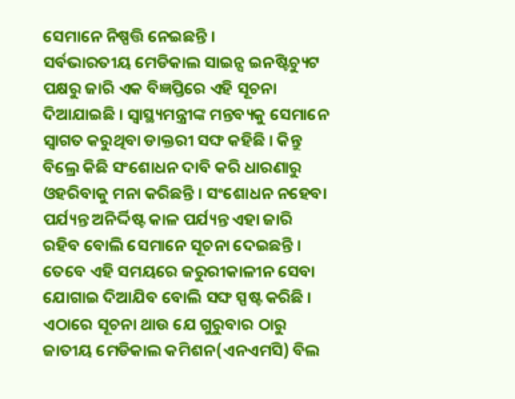ସେମାନେ ନିଷ୍ପତ୍ତି ନେଇଛନ୍ତି ।
ସର୍ବଭାରତୀୟ ମେଡିକାଲ ସାଇନ୍ସ ଇନଷ୍ଟିଚ୍ୟୁଟ ପକ୍ଷରୁ ଜାରି ଏକ ବିଜ୍ଞପ୍ତିରେ ଏହି ସୂଚନା ଦିଆଯାଇଛି । ସ୍ବାସ୍ଥ୍ୟମନ୍ତ୍ରୀଙ୍କ ମନ୍ତବ୍ୟକୁ ସେମାନେ ସ୍ବାଗତ କରୁଥିବା ଡାକ୍ତରୀ ସଙ୍ଘ କହିଛି । କିନ୍ତୁ ବିଲ୍ରେ କିଛି ସଂଶୋଧନ ଦାବି କରି ଧାରଣାରୁ ଓହରିବାକୁ ମନା କରିଛନ୍ତି । ସଂଶୋଧନ ନହେବା ପର୍ଯ୍ୟନ୍ତ ଅନିର୍ଦ୍ଦିଷ୍ଟ କାଳ ପର୍ଯ୍ୟନ୍ତ ଏହା ଜାରି ରହିବ ବୋଲି ସେମାନେ ସୂଚନା ଦେଇଛନ୍ତି । ତେବେ ଏହି ସମୟରେ ଜରୁରୀକାଳୀନ ସେବା ଯୋଗାଇ ଦିଆଯିବ ବୋଲି ସଙ୍ଘ ସ୍ପଷ୍ଟ କରିଛି ।
ଏଠାରେ ସୂଚନା ଥାଉ ଯେ ଗୁରୁବାର ଠାରୁ ଜାତୀୟ ମେଡିକାଲ କମିଶନ(ଏନଏମସି) ବିଲ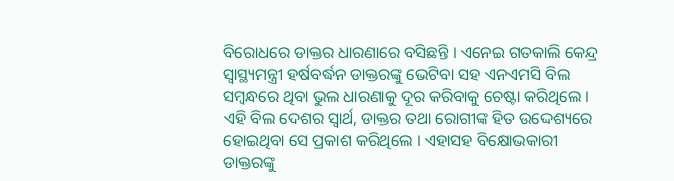ବିରୋଧରେ ଡାକ୍ତର ଧାରଣାରେ ବସିଛନ୍ତି । ଏନେଇ ଗତକାଲି କେନ୍ଦ୍ର ସ୍ବାସ୍ଥ୍ୟମନ୍ତ୍ରୀ ହର୍ଷବର୍ଦ୍ଧନ ଡାକ୍ତରଙ୍କୁ ଭେଟିବା ସହ ଏନଏମସି ବିଲ ସମ୍ବନ୍ଧରେ ଥିବା ଭୁଲ ଧାରଣାକୁ ଦୂର କରିବାକୁ ଚେଷ୍ଟା କରିଥିଲେ । ଏହି ବିଲ ଦେଶର ସ୍ବାର୍ଥ, ଡାକ୍ତର ତଥା ରୋଗୀଙ୍କ ହିତ ଉଦ୍ଦେଶ୍ୟରେ ହୋଇଥିବା ସେ ପ୍ରକାଶ କରିଥିଲେ । ଏହାସହ ବିକ୍ଷୋଭକାରୀ ଡାକ୍ତରଙ୍କୁ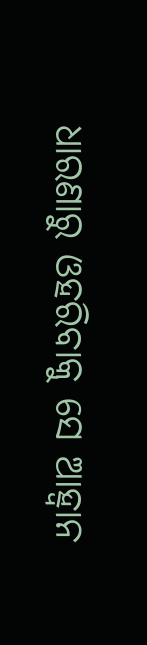ଧାରଣାରୁ ଓହରିବାକୁ ସେ ଆହ୍ବାନ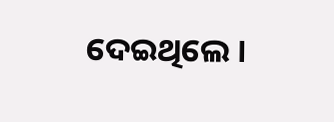ଦେଇଥିଲେ ।